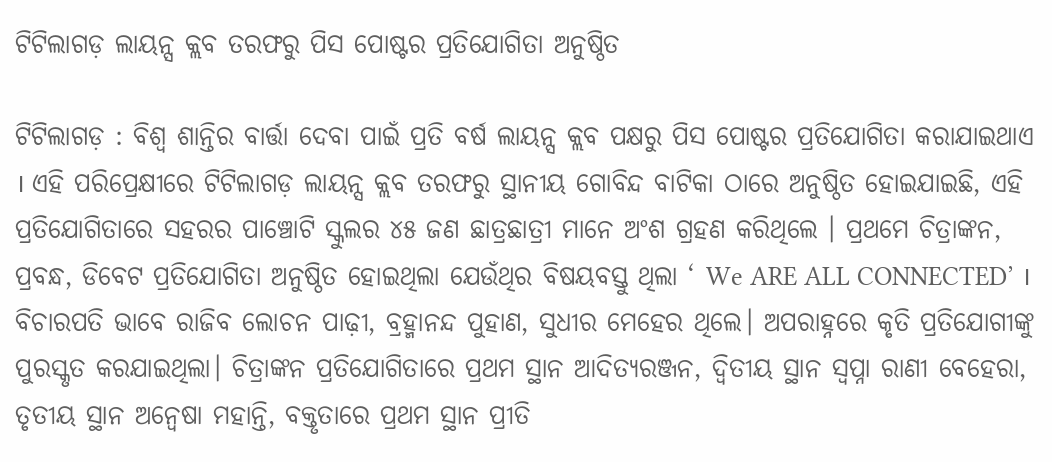ଟିଟିଲାଗଡ଼ ଲାୟନ୍ସ କ୍ଲବ ତରଫରୁ ପିସ ପୋଷ୍ଟର ପ୍ରତିଯୋଗିତା ଅନୁଷ୍ଠିତ

ଟିଟିଲାଗଡ଼ : ବିଶ୍ଵ ଶାନ୍ତିର ବାର୍ତ୍ତା ଦେବା ପାଇଁ ପ୍ରତି ବର୍ଷ ଲାୟନ୍ସ କ୍ଲବ ପକ୍ଷରୁ ପିସ ପୋଷ୍ଟର ପ୍ରତିଯୋଗିତା କରାଯାଇଥାଏ । ଏହି ପରିପ୍ରେକ୍ଷୀରେ ଟିଟିଲାଗଡ଼ ଲାୟନ୍ସ କ୍ଲବ ତରଫରୁ ସ୍ଥାନୀୟ ଗୋବିନ୍ଦ ବାଟିକା ଠାରେ ଅନୁଷ୍ଠିତ ହୋଇଯାଇଛି, ଏହି ପ୍ରତିଯୋଗିତାରେ ସହରର ପାଞ୍ଚୋଟି ସ୍କୁଲର ୪୫ ଜଣ ଛାତ୍ରଛାତ୍ରୀ ମାନେ ଅଂଶ ଗ୍ରହଣ କରିଥିଲେ । ପ୍ରଥମେ ଚିତ୍ରାଙ୍କନ, ପ୍ରବନ୍ଧ, ଡିବେଟ ପ୍ରତିଯୋଗିତା ଅନୁଷ୍ଠିତ ହୋଇଥିଲା ଯେଉଁଥିର ବିଷୟବସ୍ତୁ ଥିଲା ‘ We ARE ALL CONNECTED’ । ବିଚାରପତି ଭାବେ ରାଜିବ ଲୋଚନ ପାଢ଼ୀ, ବ୍ରହ୍ମାନନ୍ଦ ପୁହାଣ, ସୁଧୀର ମେହେର ଥିଲେ। ଅପରାହ୍ନରେ କୃତି ପ୍ରତିଯୋଗୀଙ୍କୁ ପୁରସ୍କୃତ କରଯାଇଥିଲା। ଚିତ୍ରାଙ୍କନ ପ୍ରତିଯୋଗିତାରେ ପ୍ରଥମ ସ୍ଥାନ ଆଦିତ୍ୟରଞ୍ଜନ, ଦ୍ୱିତୀୟ ସ୍ଥାନ ସ୍ଵପ୍ନା ରାଣୀ ବେହେରା, ତୃତୀୟ ସ୍ଥାନ ଅନ୍ୱେଷା ମହାନ୍ତି, ବକ୍ତୃତାରେ ପ୍ରଥମ ସ୍ଥାନ ପ୍ରୀତି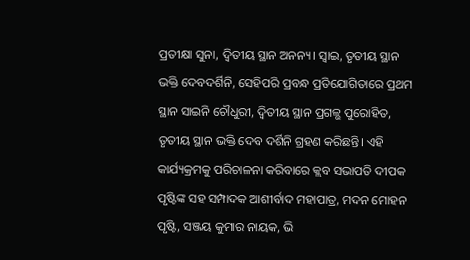ପ୍ରତୀକ୍ଷା ସୁନା, ଦ୍ୱିତୀୟ ସ୍ଥାନ ଅନନ୍ୟ। ସ୍ୱାଇ, ତୃତୀୟ ସ୍ଥାନ ଭକ୍ତି ଦେବଦର୍ଶିନି, ସେହିପରି ପ୍ରବନ୍ଧ ପ୍ରତିଯୋଗିତାରେ ପ୍ରଥମ ସ୍ଥାନ ସାଇନି ଚୌଧୁରୀ, ଦ୍ଵିତୀୟ ସ୍ଥାନ ପ୍ରଗଳ୍ଭ ପୁରୋହିତ, ତୃତୀୟ ସ୍ଥାନ ଭକ୍ତି ଦେବ ଦର୍ଶିନି ଗ୍ରହଣ କରିଛନ୍ତି। ଏହି କାର୍ଯ୍ୟକ୍ରମକୁ ପରିଚାଳନା କରିବାରେ କ୍ଲବ ସଭାପତି ଦୀପକ ପୃଷ୍ଟିଙ୍କ ସହ ସମ୍ପାଦକ ଆଶୀର୍ବାଦ ମହାପାତ୍ର, ମଦନ ମୋହନ ପୃଷ୍ଟି, ସଞ୍ଜୟ କୁମାର ନାୟକ, ଭି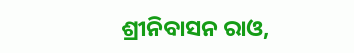ଶ୍ରୀନିବାସନ ରାଓ,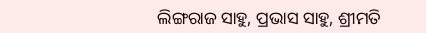ଲିଙ୍ଗରାଜ ସାହୁ, ପ୍ରଭାସ ସାହୁ, ଶ୍ରୀମତି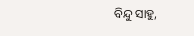ବିନ୍ଦୁ ସାହୁ,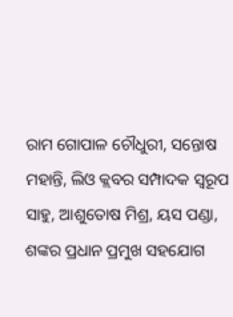ରାମ ଗୋପାଳ ଚୌଧୁରୀ, ସନ୍ତୋଷ ମହାନ୍ତି, ଲିଓ କ୍ଲବର ସମ୍ପାଦକ ସ୍ୱରୂପ ସାହୁ, ଆଶୁତୋଷ ମିଶ୍ର, ୟସ ପଣ୍ଡା, ଶଙ୍କର ପ୍ରଧାନ ପ୍ରମୁଖ ସହଯୋଗ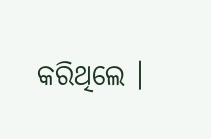କରିଥିଲେ ।